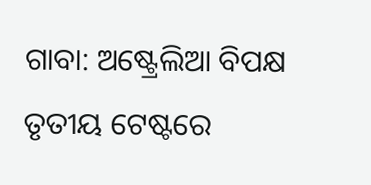ଗାବା: ଅଷ୍ଟ୍ରେଲିଆ ବିପକ୍ଷ ତୃତୀୟ ଟେଷ୍ଟରେ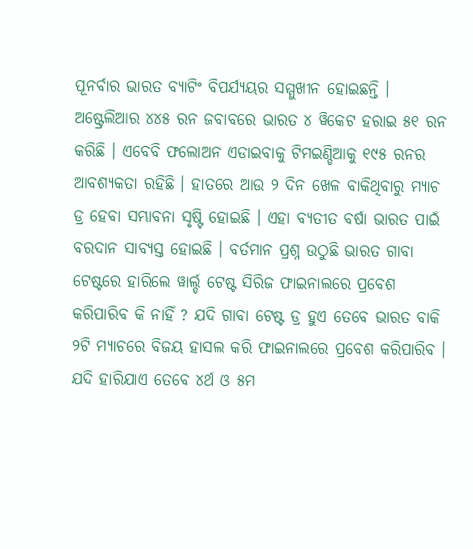ପୂନର୍ବାର ଭାରତ ବ୍ୟାଟିଂ ବିପର୍ଯ୍ୟୟର ସମ୍ମୁଖୀନ ହୋଇଛନ୍ତି । ଅଷ୍ଟ୍ରେଲିଆର ୪୪୫ ରନ ଜବାବରେ ଭାରତ ୪ ୱିକେଟ ହରାଇ ୫୧ ରନ କରିଛି । ଏବେବି ଫଲୋଅନ ଏଡାଇବାକୁ ଟିମଇଣ୍ଡିଆକୁ ୧୯୫ ରନର ଆବଶ୍ୟକତା ରହିଛି । ହାତରେ ଆଉ ୨ ଦିନ ଖେଳ ବାକିଥିବାରୁ ମ୍ୟାଚ ଡ୍ର ହେବା ସମ୍ଭାବନା ସୃଷ୍ଟି ହୋଇଛି । ଏହା ବ୍ୟତୀତ ବର୍ଷା ଭାରତ ପାଇଁ ବରଦାନ ସାବ୍ୟସ୍ତ ହୋଇଛି । ବର୍ତମାନ ପ୍ରଶ୍ନ ଉଠୁଛି ଭାରତ ଗାବା ଟେଷ୍ଟରେ ହାରିଲେ ୱାର୍ଲ୍ଡ ଟେଷ୍ଟ ସିରିଜ ଫାଇନାଲରେ ପ୍ରବେଶ କରିପାରିବ କି ନାହିଁ ? ଯଦି ଗାବା ଟେଷ୍ଟ ଡ୍ର ହୁଏ ତେବେ ଭାରତ ବାକି ୨ଟି ମ୍ୟାଚରେ ବିଜୟ ହାସଲ କରି ଫାଇନାଲରେ ପ୍ରବେଶ କରିପାରିବ ।
ଯଦି ହାରିଯାଏ ତେବେ ୪ର୍ଥ ଓ ୫ମ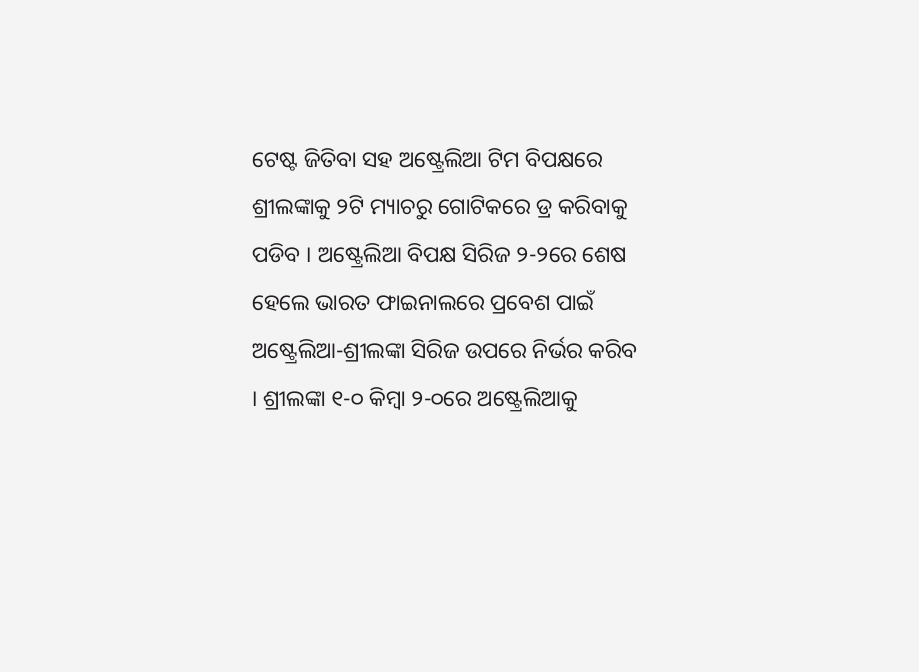ଟେଷ୍ଟ ଜିତିବା ସହ ଅଷ୍ଟ୍ରେଲିଆ ଟିମ ବିପକ୍ଷରେ ଶ୍ରୀଲଙ୍କାକୁ ୨ଟି ମ୍ୟାଚରୁ ଗୋଟିକରେ ଡ୍ର କରିବାକୁ ପଡିବ । ଅଷ୍ଟ୍ରେଲିଆ ବିପକ୍ଷ ସିରିଜ ୨-୨ରେ ଶେଷ ହେଲେ ଭାରତ ଫାଇନାଲରେ ପ୍ରବେଶ ପାଇଁ ଅଷ୍ଟ୍ରେଲିଆ-ଶ୍ରୀଲଙ୍କା ସିରିଜ ଉପରେ ନିର୍ଭର କରିବ । ଶ୍ରୀଲଙ୍କା ୧-୦ କିମ୍ବା ୨-୦ରେ ଅଷ୍ଟ୍ରେଲିଆକୁ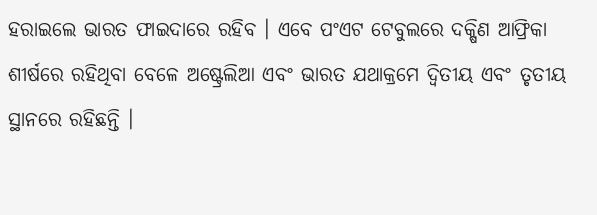ହରାଇଲେ ଭାରତ ଫାଇଦାରେ ରହିବ । ଏବେ ପଂଏଟ ଟେବୁଲରେ ଦକ୍ଷିଣ ଆଫ୍ରିକା ଶୀର୍ଷରେ ରହିଥିବା ବେଳେ ଅଷ୍ଟ୍ରେଲିଆ ଏବଂ ଭାରତ ଯଥାକ୍ରମେ ଦ୍ୱିତୀୟ ଏବଂ ତୃତୀୟ ସ୍ଥାନରେ ରହିଛନ୍ତି ।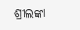ଶ୍ରୀଲଙ୍କା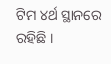ଟିମ ୪ର୍ଥ ସ୍ଥାନରେ ରହିଛି ।